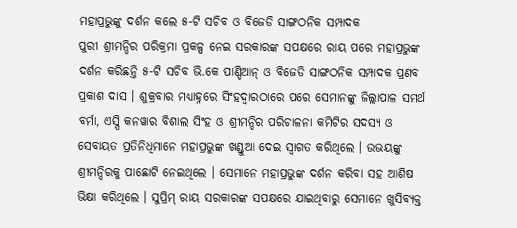ମହାପ୍ରଭୁଙ୍କୁ ଦର୍ଶନ କଲେ ୫-ଟି ସଚିବ ଓ ବିଜେଡି ସାଙ୍ଗଠନିକ ସମ୍ପାଦକ
ପୁରୀ ଶ୍ରୀମନ୍ଦିର ପରିକ୍ରମା ପ୍ରକଳ୍ପ ନେଇ ସରକାରଙ୍କ ସପକ୍ଷରେ ରାୟ ପରେ ମହାପ୍ରଭୁଙ୍କ ଦର୍ଶନ କରିଛନ୍ତି ୫-ଟି ସଚିବ ଭି.କେ ପାଣ୍ଡିଆନ୍ ଓ ବିଜେଡି ସାଙ୍ଗଠନିକ ସମ୍ପାଦକ ପ୍ରଣବ ପ୍ରକାଶ ଦାସ । ଶୁକ୍ରବାର ମଧ୍ୟାହ୍ନରେ ସିଂହଦ୍ୱାରଠାରେ ପରେ ସେମାନଙ୍କୁ ଜିଲ୍ଲାପାଳ ସମର୍ଥ ବର୍ମା, ଏସ୍ପି କନୱାର ବିଶାଲ ସିଂହ ଓ ଶ୍ରୀମନ୍ଦିର ପରିଚାଳନା କମିଟିର ସଦସ୍ୟ ଓ ସେବାୟତ ପ୍ରତିନିଧିମାନେ ମହାପ୍ରଭୁଙ୍କ ଖଣ୍ଡୁଆ ଦେଇ ସ୍ୱାଗତ କରିଥିଲେ । ଉଭୟଙ୍କୁ ଶ୍ରୀମନ୍ଦିରକୁ ପାଛୋଟି ନେଇଥିଲେ । ସେମାନେ ମହାପ୍ରଭୁଙ୍କ ଦର୍ଶନ କରିବା ସହ ଆଶିଷ ଭିକ୍ଷା କରିଥିଲେ । ସୁପ୍ରିମ୍ ରାୟ ସରକାରଙ୍କ ସପକ୍ଷରେ ଯାଇଥିବାରୁ ସେମାନେ ଖୁସିବ୍ୟକ୍ତ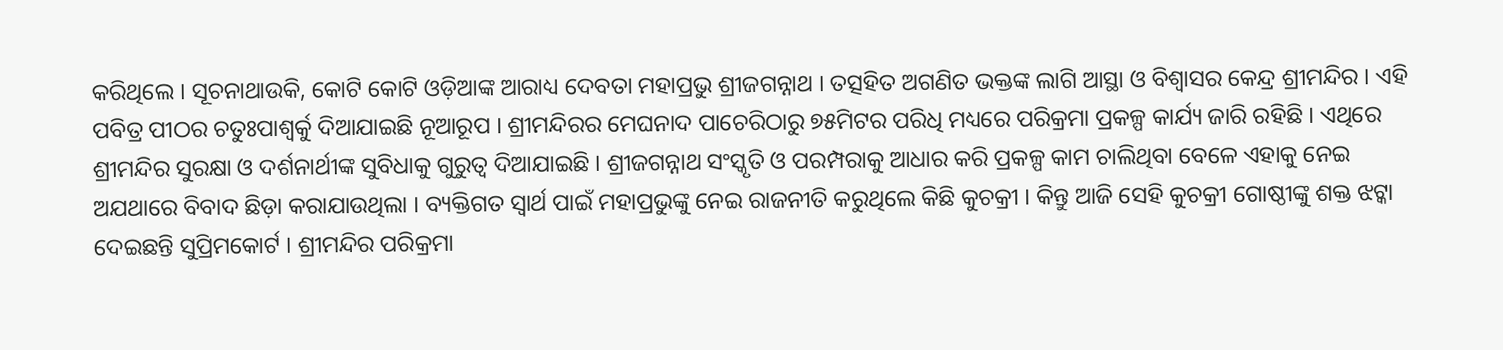କରିଥିଲେ । ସୂଚନାଥାଉକି, କୋଟି କୋଟି ଓଡ଼ିଆଙ୍କ ଆରାଧ୍ୟ ଦେବତା ମହାପ୍ରଭୁ ଶ୍ରୀଜଗନ୍ନାଥ । ତତ୍ସହିତ ଅଗଣିତ ଭକ୍ତଙ୍କ ଲାଗି ଆସ୍ଥା ଓ ବିଶ୍ୱାସର କେନ୍ଦ୍ର ଶ୍ରୀମନ୍ଦିର । ଏହି ପବିତ୍ର ପୀଠର ଚତୁଃପାଶ୍ୱର୍କୁ ଦିଆଯାଇଛି ନୂଆରୂପ । ଶ୍ରୀମନ୍ଦିରର ମେଘନାଦ ପାଚେରିଠାରୁ ୭୫ମିଟର ପରିଧି ମଧ୍ୟରେ ପରିକ୍ରମା ପ୍ରକଳ୍ପ କାର୍ଯ୍ୟ ଜାରି ରହିଛି । ଏଥିରେ ଶ୍ରୀମନ୍ଦିର ସୁରକ୍ଷା ଓ ଦର୍ଶନାର୍ଥୀଙ୍କ ସୁବିଧାକୁ ଗୁରୁତ୍ୱ ଦିଆଯାଇଛି । ଶ୍ରୀଜଗନ୍ନାଥ ସଂସ୍କୃତି ଓ ପରମ୍ପରାକୁ ଆଧାର କରି ପ୍ରକଳ୍ପ କାମ ଚାଲିଥିବା ବେଳେ ଏହାକୁ ନେଇ ଅଯଥାରେ ବିବାଦ ଛିଡ଼ା କରାଯାଉଥିଲା । ବ୍ୟକ୍ତିଗତ ସ୍ୱାର୍ଥ ପାଇଁ ମହାପ୍ରଭୁଙ୍କୁ ନେଇ ରାଜନୀତି କରୁଥିଲେ କିଛି କୁଚକ୍ରୀ । କିନ୍ତୁ ଆଜି ସେହି କୁଚକ୍ରୀ ଗୋଷ୍ଠୀଙ୍କୁ ଶକ୍ତ ଝଟ୍କା ଦେଇଛନ୍ତି ସୁପ୍ରିମକୋର୍ଟ । ଶ୍ରୀମନ୍ଦିର ପରିକ୍ରମା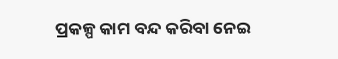ପ୍ରକଳ୍ପ କାମ ବନ୍ଦ କରିବା ନେଇ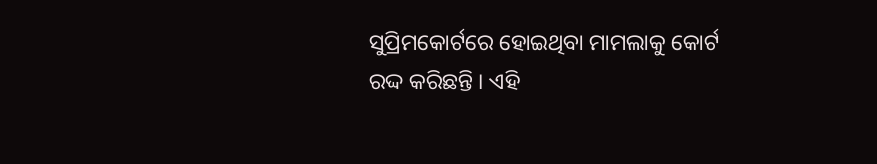ସୁପ୍ରିମକୋର୍ଟରେ ହୋଇଥିବା ମାମଲାକୁ କୋର୍ଟ ରଦ୍ଦ କରିଛନ୍ତି । ଏହି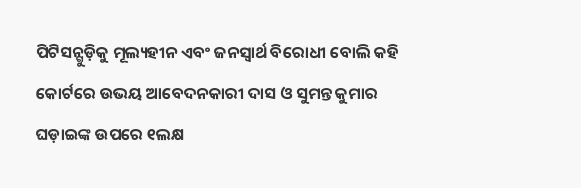ପିଟିସନ୍ଗୁଡ଼ିକୁ ମୂଲ୍ୟହୀନ ଏବଂ ଜନସ୍ୱାର୍ଥ ବିରୋଧୀ ବୋଲି କହି କୋର୍ଟରେ ଉଭୟ ଆବେଦନକାରୀ ଦାସ ଓ ସୁମନ୍ତ କୁମାର ଘଡ଼ାଇଙ୍କ ଉପରେ ୧ଲକ୍ଷ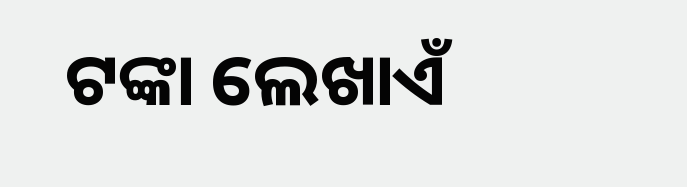ଟଙ୍କା ଲେଖାଏଁ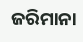ଜରିମାନା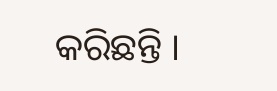କରିଛନ୍ତି ।